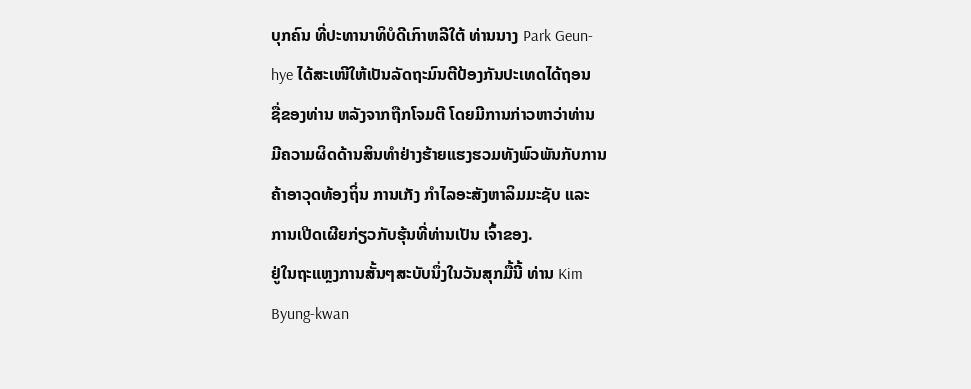ບຸກຄົນ ທີ່ປະທານາທິບໍດີເກົາຫລີໃຕ້ ທ່ານນາງ Park Geun-
hye ໄດ້ສະເໜີໃຫ້ເປັນລັດຖະມົນຕີປ້ອງກັນປະເທດໄດ້ຖອນ
ຊື່ຂອງທ່ານ ຫລັງຈາກຖືກໂຈມຕີ ໂດຍມີການກ່າວຫາວ່າທ່ານ
ມີຄວາມຜິດດ້ານສິນທຳຢ່າງຮ້າຍແຮງຮວມທັງພົວພັນກັບການ
ຄ້າອາວຸດທ້ອງຖິ່ນ ການເກັງ ກຳໄລອະສັງຫາລິມມະຊັບ ແລະ
ການເປີດເຜີຍກ່ຽວກັບຮຸ້ນທີ່ທ່ານເປັນ ເຈົ້າຂອງ.
ຢູ່ໃນຖະແຫຼງການສັ້ນໆສະບັບນຶ່ງໃນວັນສຸກມື້ນີ້ ທ່ານ Kim
Byung-kwan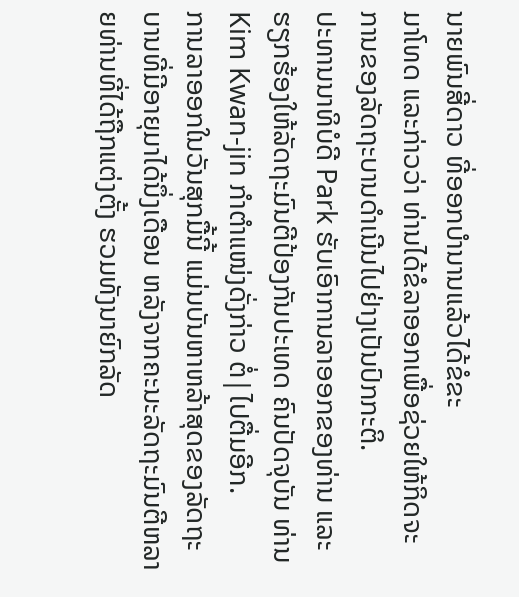ນາຍພົນສີ່ດາວ ທີ່ອອກບໍານານແລ້ວໄດ້ຂໍຂະ
ມາໂທດ ແລະກ່າວວ່າ ທ່ານໄດ້ຂໍລາອອກເພື່ອຊ່ວຍໃຫ້ກິດຈະ
ການຂອງລັດຖະບານດຳເນີນໄປຢ່າງເປັນປົກກະຕິ.
ປະທານນາທິບໍດີ Park ຮັບເອົາການລາອອກຂອງທ່ານ ແລະ
ຮຽກຮ້ອງໃຫ້ລັດຖະມົນຕີປ້ອງກັນປະເທດ ຄົນປັດຈຸບັນ ທ່ານ
Kim Kwan-jin ກຳຕຳແໜ່ງດັ່ງກ່າວ ຕໍ່|ໄປຕື່ມອີກ.
ການລາອອກໃນວັນສຸກມື້ນີ້ ແມ່ນບັນຫາຫລ້າສຸດຂອງລັດຖະ
ບານທີ່ມີອາຍຸມາໄດ້ນຶ່ງເດືອນ ຫລັງຈາກຄະນະລັດຖະມົນຕີຫລາຍທ່ານທີ່ໄດ້ຖືກແຕ່ງຕັ້ງ ຮວມທັງນາຍົກລັດ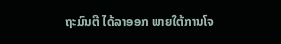ຖະມົນຕີ ໄດ້ລາອອກ ພາຍໃຕ້ການໂຈ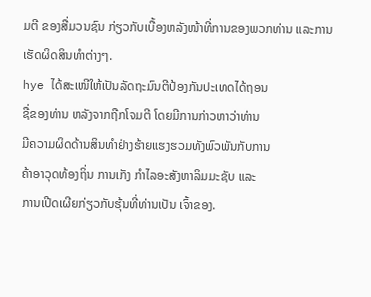ມຕີ ຂອງສື່ມວນຊົນ ກ່ຽວກັບເບື້ອງຫລັງໜ້າທີ່ການຂອງພວກທ່ານ ແລະການເຮັດຜິດສິນທຳຕ່າງໆ.
hye ໄດ້ສະເໜີໃຫ້ເປັນລັດຖະມົນຕີປ້ອງກັນປະເທດໄດ້ຖອນ
ຊື່ຂອງທ່ານ ຫລັງຈາກຖືກໂຈມຕີ ໂດຍມີການກ່າວຫາວ່າທ່ານ
ມີຄວາມຜິດດ້ານສິນທຳຢ່າງຮ້າຍແຮງຮວມທັງພົວພັນກັບການ
ຄ້າອາວຸດທ້ອງຖິ່ນ ການເກັງ ກຳໄລອະສັງຫາລິມມະຊັບ ແລະ
ການເປີດເຜີຍກ່ຽວກັບຮຸ້ນທີ່ທ່ານເປັນ ເຈົ້າຂອງ.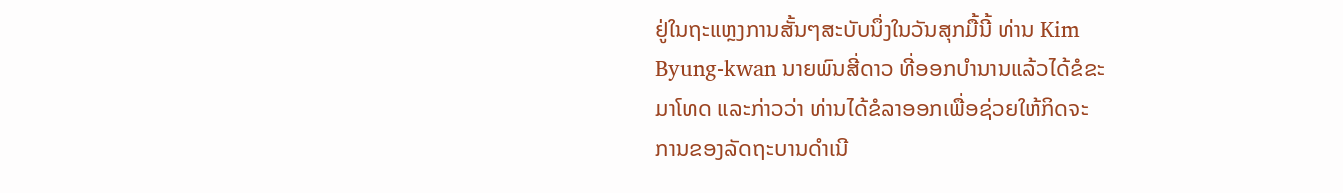ຢູ່ໃນຖະແຫຼງການສັ້ນໆສະບັບນຶ່ງໃນວັນສຸກມື້ນີ້ ທ່ານ Kim
Byung-kwan ນາຍພົນສີ່ດາວ ທີ່ອອກບໍານານແລ້ວໄດ້ຂໍຂະ
ມາໂທດ ແລະກ່າວວ່າ ທ່ານໄດ້ຂໍລາອອກເພື່ອຊ່ວຍໃຫ້ກິດຈະ
ການຂອງລັດຖະບານດຳເນີ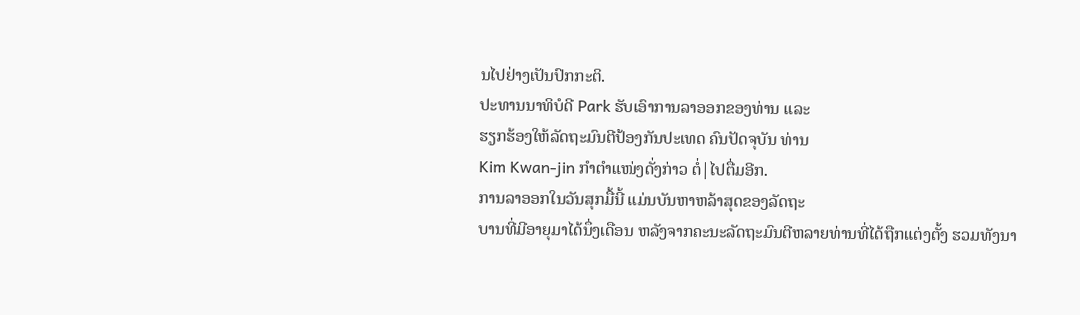ນໄປຢ່າງເປັນປົກກະຕິ.
ປະທານນາທິບໍດີ Park ຮັບເອົາການລາອອກຂອງທ່ານ ແລະ
ຮຽກຮ້ອງໃຫ້ລັດຖະມົນຕີປ້ອງກັນປະເທດ ຄົນປັດຈຸບັນ ທ່ານ
Kim Kwan-jin ກຳຕຳແໜ່ງດັ່ງກ່າວ ຕໍ່|ໄປຕື່ມອີກ.
ການລາອອກໃນວັນສຸກມື້ນີ້ ແມ່ນບັນຫາຫລ້າສຸດຂອງລັດຖະ
ບານທີ່ມີອາຍຸມາໄດ້ນຶ່ງເດືອນ ຫລັງຈາກຄະນະລັດຖະມົນຕີຫລາຍທ່ານທີ່ໄດ້ຖືກແຕ່ງຕັ້ງ ຮວມທັງນາ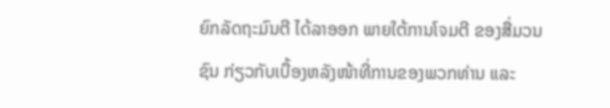ຍົກລັດຖະມົນຕີ ໄດ້ລາອອກ ພາຍໃຕ້ການໂຈມຕີ ຂອງສື່ມວນຊົນ ກ່ຽວກັບເບື້ອງຫລັງໜ້າທີ່ການຂອງພວກທ່ານ ແລະ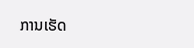ການເຮັດ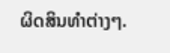ຜິດສິນທຳຕ່າງໆ.